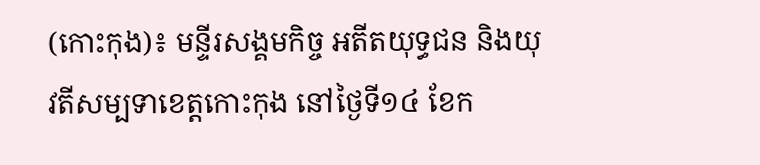(កោះកុង)៖ មន្ទីរសង្គមកិច្ច អតីតយុទ្ធជន និងយុវតីសម្បទាខេត្តកោះកុង នៅថ្ងៃទី១៤ ខែក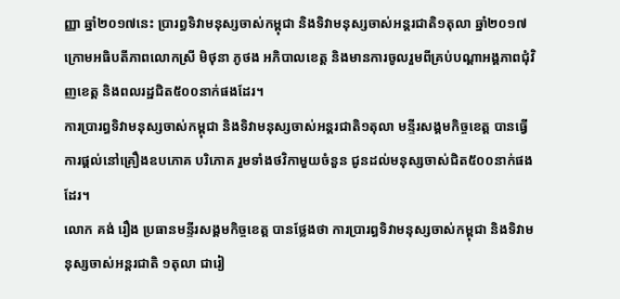ញ្ញា ឆ្នាំ២០១៧នេះ ប្រារព្ធទិវាមនុស្សចាស់កម្ពុជា និងទិវាមនុស្សចាស់អន្តរជាតិ១តុលា ឆ្នាំ២០១៧ ក្រោមអធិបតីភាពលោកស្រី មិថុនា ភូថង អភិបាលខេត្ត និងមានការចូលរួមពីគ្រប់បណ្តាអង្គភាពជុំវិញខេត្ត និងពលរដ្ឋជិត៥០០នាក់ផងដែរ។
ការប្រារព្ធទិវាមនុស្សចាស់កម្ពុជា និងទិវាមនុស្សចាស់អន្តរជាតិ១តុលា មន្ទីរសង្គមកិច្ចខេត្ត បានធ្វើការផ្តល់នៅគ្រឿងឧបភោគ បរិភោគ រួមទាំងថវិកាមួយចំនួន ជូនដល់មនុស្សចាស់ជិត៥០០នាក់ផងដែរ។
លោក គង់ រឿង ប្រធានមន្ទីរសង្គមកិច្ចខេត្ត បានថ្លែងថា ការប្រារព្ធទិវាមនុស្សចាស់កម្ពុជា និងទិវាមនុស្សចាស់អន្តរជាតិ ១តុលា ជារៀ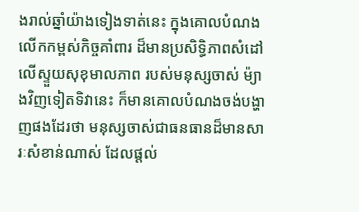ងរាល់ឆ្នាំយ៉ាងទៀងទាត់នេះ ក្នុងគោលបំណងលើកកម្ពស់កិច្ចគាំពារ ដ៏មានប្រសិទ្ធិភាពសំដៅលើស្ទួយសុខុមាលភាព របស់មនុស្សចាស់ ម៉្យាងវិញទៀតទិវានេះ ក៏មានគោលបំណងចង់បង្ហាញផងដែរថា មនុស្សចាស់ជាធនធានដ៏មានសារៈសំខាន់ណាស់ ដែលផ្តល់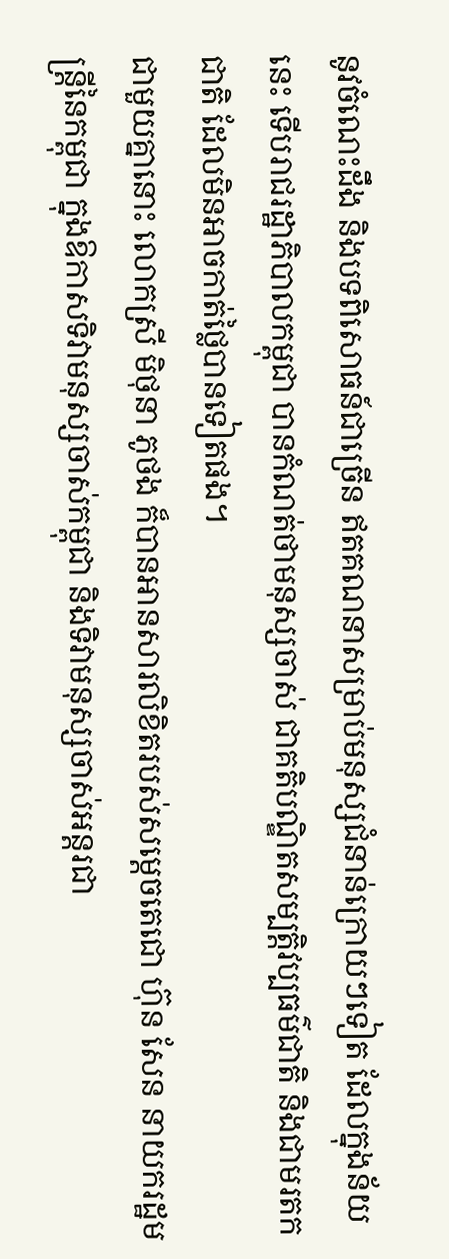នូវចំណេះដឹង និងបទពិសោធន៍ជាច្រើន ឥតគណនាសម្រាប់មនុស្សជំនាន់ក្រោយៗទៀត ដែលក្នុងន័យនេះ ទើបរាជរដ្ឋាភិបាលកម្ពុជា បានកំណត់ថាមនុស្សចាស់ ជាគតិបណ្ឌិតសម្បត្តិវប្បធម៌ជាតិ និងជាមរតកជាតិ ដែលមិនអាចកាត់ថ្លៃបានទៀតផង។
ជាមួយគ្នានោះ លោកស្រី មិថុនា ភូថង ក៏បានអានសារលិខិតរបស់សម្តេចតេជោ ហ៊ុន សែន នាយករដ្ឋមន្ត្រីនៃកម្ពុជា ក្នុងឱកាសទិវាមនុស្សចាស់កម្ពុជា និងទិវាមនុស្សចាស់អន្តរជា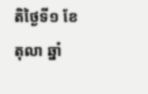តិថ្ងៃទី១ ខែតុលា ឆ្នាំ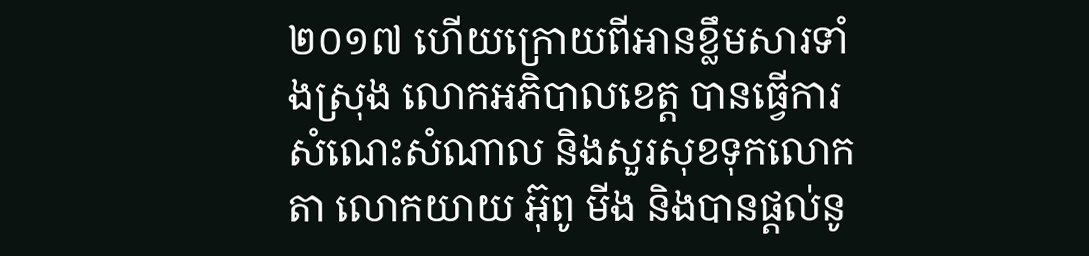២០១៧ ហើយក្រោយពីអានខ្លឹមសារទាំងស្រុង លោកអភិបាលខេត្ត បានធ្វើការសំណេះសំណាល និងសួរសុខទុកលោកតា លោកយាយ អ៊ុពូ មីង និងបានផ្តល់នូ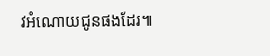វអំណោយជូនផងដែរ៕